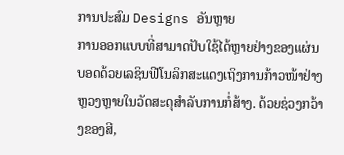ການປະສົມ Designs ອັນຫຼາຍ
ການອອກແບບທີ່ສາມາດປັບໃຊ້ໄດ້ຫຼາຍຢ່າງຂອງແຜ່ນບອດດ້ວຍເລຊິນຟີໂນລິກສະແດງເຖິງການກ້າວໜ້າຢ່າງຫຼວງຫຼາຍໃນວັດສະດຸສໍາລັບການກໍ່ສ້າງ. ດ້ວຍຊ່ວງກວ້າງຂອງສີ,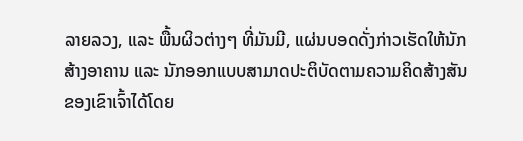ລາຍລວງ, ແລະ ພື້ນຜິວຕ່າງໆ ທີ່ມັນມີ, ແຜ່ນບອດດັ່ງກ່າວເຮັດໃຫ້ນັກສ້າງອາຄານ ແລະ ນັກອອກແບບສາມາດປະຕິບັດຕາມຄວາມຄິດສ້າງສັນຂອງເຂົາເຈົ້າໄດ້ໂດຍ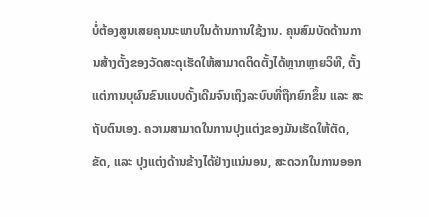ບໍ່ຕ້ອງສູນເສຍຄຸນນະພາບໃນດ້ານການໃຊ້ງານ. ຄຸນສົມບັດດ້ານການສ້າງຕັ້ງຂອງວັດສະດຸເຮັດໃຫ້ສາມາດຕິດຕັ້ງໄດ້ຫຼາກຫຼາຍວິທີ, ຕັ້ງແຕ່ການບຸຜົນຂົນແບບດັ້ງເດີມຈົນເຖິງລະບົບທີ່ຖືກຍົກຂຶ້ນ ແລະ ສະຖັບຕົນເອງ. ຄວາມສາມາດໃນການປຸງແຕ່ງຂອງມັນເຮັດໃຫ້ຕັດ, ຂັດ, ແລະ ປຸງແຕ່ງດ້ານຂ້າງໄດ້ຢ່າງແນ່ນອນ, ສະດວກໃນການອອກ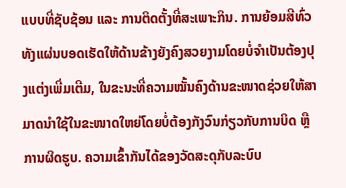ແບບທີ່ຊັບຊ້ອນ ແລະ ການຕິດຕັ້ງທີ່ສະເພາະກິນ. ການຍ້ອມສີທົ່ວທັງແຜ່ນບອດເຮັດໃຫ້ດ້ານຂ້າງຍັງຄົງສວຍງາມໂດຍບໍ່ຈໍາເປັນຕ້ອງປຸງແຕ່ງເພີ່ມເຕີມ, ໃນຂະນະທີ່ຄວາມໝັ້ນຄົງດ້ານຂະໜາດຊ່ວຍໃຫ້ສາມາດນໍາໃຊ້ໃນຂະໜາດໃຫຍ່ໂດຍບໍ່ຕ້ອງກັງວົນກ່ຽວກັບການບິດ ຫຼື ການຜິດຮູບ. ຄວາມເຂົ້າກັນໄດ້ຂອງວັດສະດຸກັບລະບົບ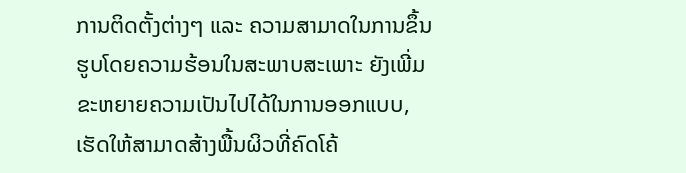ການຕິດຕັ້ງຕ່າງໆ ແລະ ຄວາມສາມາດໃນການຂຶ້ນຮູບໂດຍຄວາມຮ້ອນໃນສະພາບສະເພາະ ຍັງເພີ່ມຂະຫຍາຍຄວາມເປັນໄປໄດ້ໃນການອອກແບບ, ເຮັດໃຫ້ສາມາດສ້າງພື້ນຜິວທີ່ຄົດໂຄ້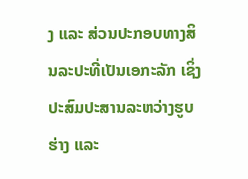ງ ແລະ ສ່ວນປະກອບທາງສິນລະປະທີ່ເປັນເອກະລັກ ເຊິ່ງປະສົມປະສານລະຫວ່າງຮູບຮ່າງ ແລະ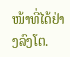ໜ້າທີ່ໄດ້ຢ່າງລົງໂຕ.